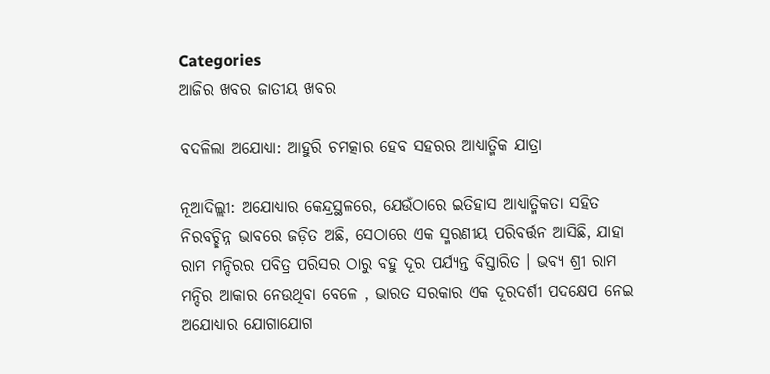Categories
ଆଜିର ଖବର ଜାତୀୟ ଖବର

ବଦଳିଲା ଅଯୋଧ୍ୟା: ଆହୁରି ଚମତ୍କାର ହେବ ସହରର ଆଧ୍ୟାତ୍ମିକ ଯାତ୍ରା

ନୂଆଦିଲ୍ଲୀ: ଅଯୋଧ୍ୟାର କେନ୍ଦ୍ରସ୍ଥଳରେ, ଯେଉଁଠାରେ ଇତିହାସ ଆଧ୍ୟାତ୍ମିକତା ସହିତ ନିରବଚ୍ଛିନ୍ନ ଭାବରେ ଜଡ଼ିତ ଅଛି, ସେଠାରେ ଏକ ସ୍ମରଣୀୟ ପରିବର୍ତ୍ତନ ଆସିଛି, ଯାହା ରାମ ମନ୍ଦିରର ପବିତ୍ର ପରିସର ଠାରୁ ବହୁ ଦୂର ପର୍ଯ୍ୟନ୍ତ ବିସ୍ତାରିତ । ଭବ୍ୟ ଶ୍ରୀ ରାମ ମନ୍ଦିର ଆକାର ନେଉଥିବା ବେଳେ , ଭାରତ ସରକାର ଏକ ଦୂରଦର୍ଶୀ ପଦକ୍ଷେପ ନେଇ ଅଯୋଧ୍ୟାର ଯୋଗାଯୋଗ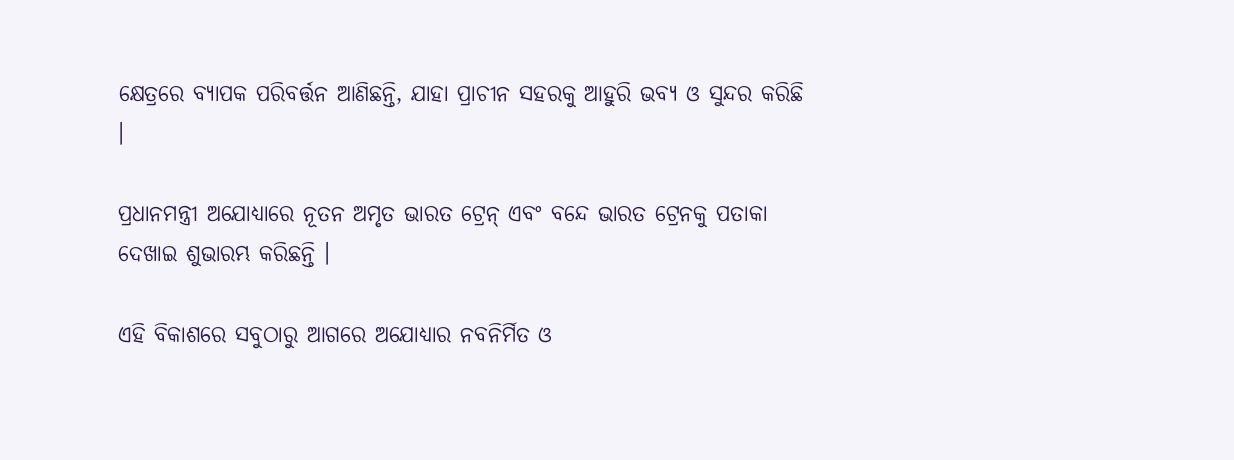କ୍ଷେତ୍ରରେ ବ୍ୟାପକ ପରିବର୍ତ୍ତନ ଆଣିଛନ୍ତି, ଯାହା ପ୍ରାଚୀନ ସହରକୁ ଆହୁରି ଭବ୍ୟ ଓ ସୁନ୍ଦର କରିଛି ।

ପ୍ରଧାନମନ୍ତ୍ରୀ ଅଯୋଧ୍ୟାରେ ନୂତନ ଅମୃତ ଭାରତ ଟ୍ରେନ୍ ଏବଂ ବନ୍ଦେ ଭାରତ ଟ୍ରେନକୁ ପତାକା ଦେଖାଇ ଶୁଭାରମ୍ଭ କରିଛନ୍ତି ।

ଏହି ବିକାଶରେ ସବୁଠାରୁ ଆଗରେ ଅଯୋଧ୍ୟାର ନବନିର୍ମିତ ଓ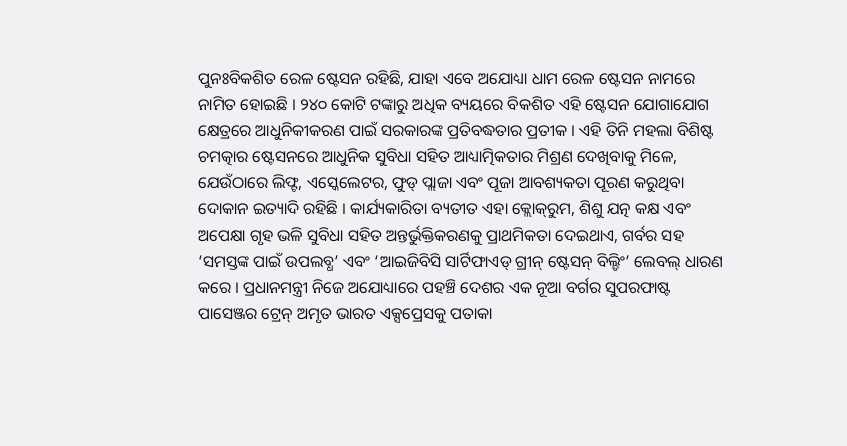ପୁନଃବିକଶିତ ରେଳ ଷ୍ଟେସନ ରହିଛି, ଯାହା ଏବେ ଅଯୋଧ୍ୟା ଧାମ ରେଳ ଷ୍ଟେସନ ନାମରେ ନାମିତ ହୋଇଛି । ୨୪୦ କୋଟି ଟଙ୍କାରୁ ଅଧିକ ବ୍ୟୟରେ ବିକଶିତ ଏହି ଷ୍ଟେସନ ଯୋଗାଯୋଗ କ୍ଷେତ୍ରରେ ଆଧୁନିକୀକରଣ ପାଇଁ ସରକାରଙ୍କ ପ୍ରତିବଦ୍ଧତାର ପ୍ରତୀକ । ଏହି ତିନି ମହଲା ବିଶିଷ୍ଟ ଚମତ୍କାର ଷ୍ଟେସନରେ ଆଧୁନିକ ସୁବିଧା ସହିତ ଆଧ୍ୟାତ୍ମିକତାର ମିଶ୍ରଣ ଦେଖିବାକୁ ମିଳେ, ଯେଉଁଠାରେ ଲିଫ୍ଟ, ଏସ୍କେଲେଟର, ଫୁଡ୍ ପ୍ଲାଜା ଏବଂ ପୂଜା ଆବଶ୍ୟକତା ପୂରଣ କରୁଥିବା ଦୋକାନ ଇତ୍ୟାଦି ରହିଛି । କାର୍ଯ୍ୟକାରିତା ବ୍ୟତୀତ ଏହା କ୍ଲୋକ୍‌ରୁମ, ଶିଶୁ ଯତ୍ନ କକ୍ଷ ଏବଂ ଅପେକ୍ଷା ଗୃହ ଭଳି ସୁବିଧା ସହିତ ଅନ୍ତର୍ଭୁକ୍ତିକରଣକୁ ପ୍ରାଥମିକତା ଦେଇଥାଏ, ଗର୍ବର ସହ ‘ସମସ୍ତଙ୍କ ପାଇଁ ଉପଲବ୍ଧ’ ଏବଂ ‘ଆଇଜିବିସି ସାର୍ଟିଫାଏଡ୍ ଗ୍ରୀନ୍ ଷ୍ଟେସନ୍ ବିଲ୍ଡିଂ’ ଲେବଲ୍ ଧାରଣ କରେ । ପ୍ରଧାନମନ୍ତ୍ରୀ ନିଜେ ଅଯୋଧ୍ୟାରେ ପହଞ୍ଚି ଦେଶର ଏକ ନୂଆ ବର୍ଗର ସୁପରଫାଷ୍ଟ ପାସେଞ୍ଜର ଟ୍ରେନ୍ ଅମୃତ ଭାରତ ଏକ୍ସପ୍ରେସକୁ ପତାକା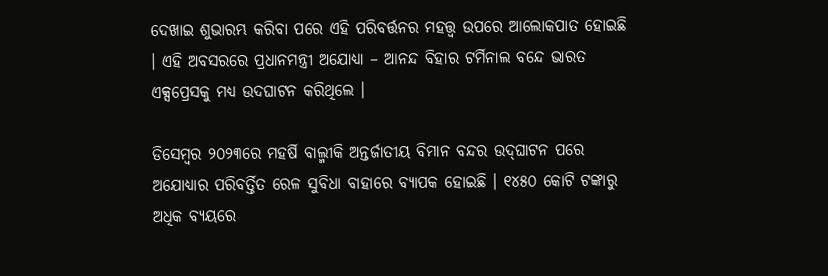ଦେଖାଇ ଶୁଭାରମ୍ଭ କରିବା ପରେ ଏହି ପରିବର୍ତ୍ତନର ମହତ୍ତ୍ୱ ଉପରେ ଆଲୋକପାତ ହୋଇଛି । ଏହି ଅବସରରେ ପ୍ରଧାନମନ୍ତ୍ରୀ ଅଯୋଧ୍ୟା – ଆନନ୍ଦ ବିହାର ଟର୍ମିନାଲ ବନ୍ଦେ ଭାରତ ଏକ୍ସପ୍ରେସକୁ ମଧ୍ୟ ଉଦଘାଟନ କରିଥିଲେ ।

ଡିସେମ୍ବର ୨୦୨୩ରେ ମହର୍ଷି ବାଲ୍ମୀକି ଅନ୍ତର୍ଜାତୀୟ ବିମାନ ବନ୍ଦର ଉଦ୍‌ଘାଟନ ପରେ ଅଯୋଧ୍ୟାର ପରିବର୍ତ୍ତିତ ରେଳ ସୁବିଧା ବାହାରେ ବ୍ୟାପକ ହୋଇଛି । ୧୪୫୦ କୋଟି ଟଙ୍କାରୁ ଅଧିକ ବ୍ୟୟରେ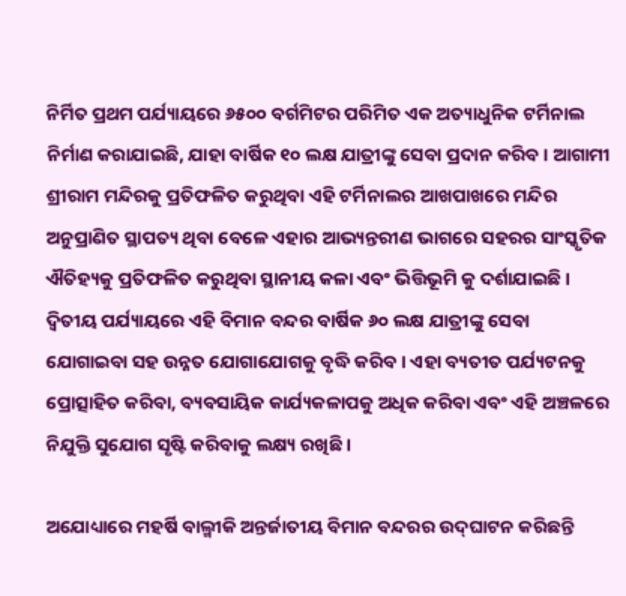ନିର୍ମିତ ପ୍ରଥମ ପର୍ଯ୍ୟାୟରେ ୬୫୦୦ ବର୍ଗମିଟର ପରିମିତ ଏକ ଅତ୍ୟାଧୁନିକ ଟର୍ମିନାଲ ନିର୍ମାଣ କରାଯାଇଛି, ଯାହା ବାର୍ଷିକ ୧୦ ଲକ୍ଷ ଯାତ୍ରୀଙ୍କୁ ସେବା ପ୍ରଦାନ କରିବ । ଆଗାମୀ ଶ୍ରୀରାମ ମନ୍ଦିରକୁ ପ୍ରତିଫଳିତ କରୁଥିବା ଏହି ଟର୍ମିନାଲର ଆଖପାଖରେ ମନ୍ଦିର ଅନୁପ୍ରାଣିତ ସ୍ଥାପତ୍ୟ ଥିବା ବେଳେ ଏହାର ଆଭ୍ୟନ୍ତରୀଣ ଭାଗରେ ସହରର ସାଂସ୍କୃତିକ ଐତିହ୍ୟକୁ ପ୍ରତିଫଳିତ କରୁଥିବା ସ୍ଥାନୀୟ କଳା ଏବଂ ଭିତ୍ତିଭୂମି କୁ ଦର୍ଶାଯାଇଛି । ଦ୍ୱିତୀୟ ପର୍ଯ୍ୟାୟରେ ଏହି ବିମାନ ବନ୍ଦର ବାର୍ଷିକ ୬୦ ଲକ୍ଷ ଯାତ୍ରୀଙ୍କୁ ସେବା ଯୋଗାଇବା ସହ ଉନ୍ନତ ଯୋଗାଯୋଗକୁ ବୃଦ୍ଧି କରିବ । ଏହା ବ୍ୟତୀତ ପର୍ଯ୍ୟଟନକୁ ପ୍ରୋତ୍ସାହିତ କରିବା, ବ୍ୟବସାୟିକ କାର୍ଯ୍ୟକଳାପକୁ ଅଧିକ କରିବା ଏବଂ ଏହି ଅଞ୍ଚଳରେ ନିଯୁକ୍ତି ସୁଯୋଗ ସୃଷ୍ଟି କରିବାକୁ ଲକ୍ଷ୍ୟ ରଖିଛି ।

ଅଯୋଧ୍ୟାରେ ମହର୍ଷି ବାଲ୍ମୀକି ଅନ୍ତର୍ଜାତୀୟ ବିମାନ ବନ୍ଦରର ଉଦ୍‌ଘାଟନ କରିଛନ୍ତି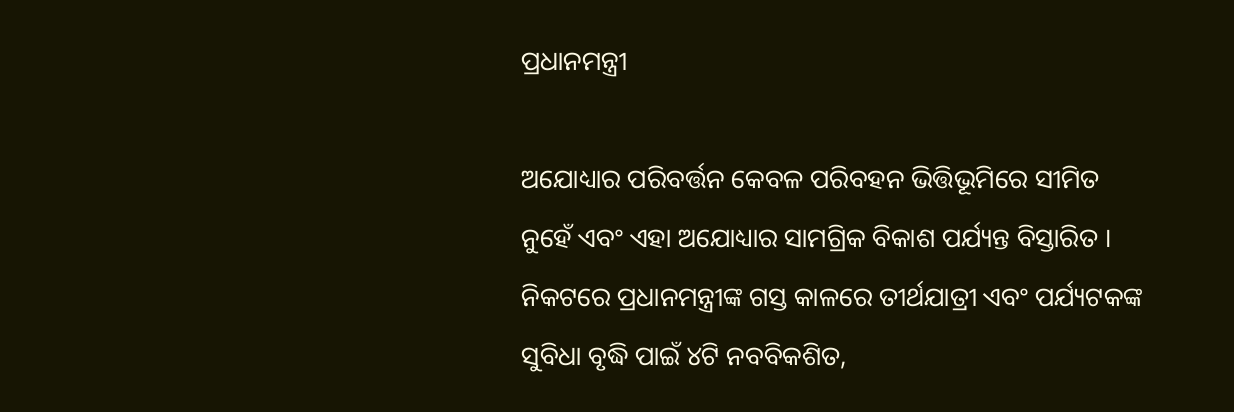ପ୍ରଧାନମନ୍ତ୍ରୀ

ଅଯୋଧ୍ୟାର ପରିବର୍ତ୍ତନ କେବଳ ପରିବହନ ଭିତ୍ତିଭୂମିରେ ସୀମିତ ନୁହେଁ ଏବଂ ଏହା ଅଯୋଧ୍ୟାର ସାମଗ୍ରିକ ବିକାଶ ପର୍ଯ୍ୟନ୍ତ ବିସ୍ତାରିତ । ନିକଟରେ ପ୍ରଧାନମନ୍ତ୍ରୀଙ୍କ ଗସ୍ତ କାଳରେ ତୀର୍ଥଯାତ୍ରୀ ଏବଂ ପର୍ଯ୍ୟଟକଙ୍କ ସୁବିଧା ବୃଦ୍ଧି ପାଇଁ ୪ଟି ନବବିକଶିତ,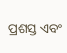ପ୍ରଶସ୍ତ ଏବଂ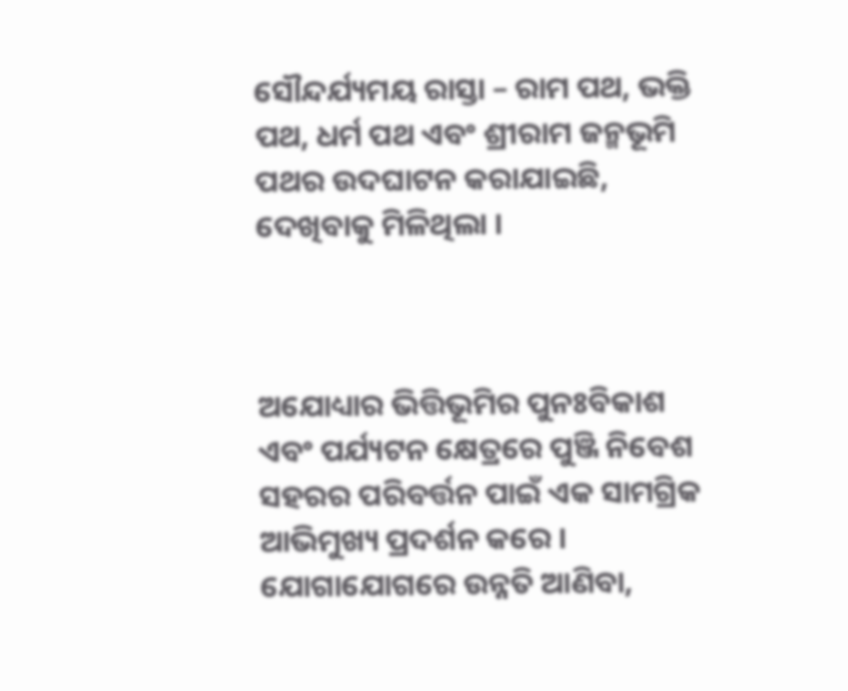ସୌନ୍ଦର୍ଯ୍ୟମୟ ରାସ୍ତା – ରାମ ପଥ, ଭକ୍ତି ପଥ, ଧର୍ମ ପଥ ଏବଂ ଶ୍ରୀରାମ ଜନ୍ମଭୂମି ପଥର ଉଦଘାଟନ କରାଯାଇଛି, ଦେଖିବାକୁ ମିଳିଥିଲା ।



ଅଯୋଧ୍ୟାର ଭିତ୍ତିଭୂମିର ପୁନଃବିକାଶ ଏବଂ ପର୍ଯ୍ୟଟନ କ୍ଷେତ୍ରରେ ପୁଞ୍ଜି ନିବେଶ ସହରର ପରିବର୍ତ୍ତନ ପାଇଁ ଏକ ସାମଗ୍ରିକ ଆଭିମୁଖ୍ୟ ପ୍ରଦର୍ଶନ କରେ । ଯୋଗାଯୋଗରେ ଉନ୍ନତି ଆଣିବା,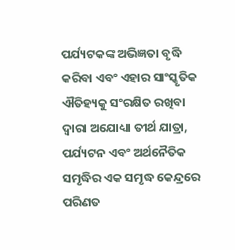ପର୍ଯ୍ୟଟକଙ୍କ ଅଭିଜ୍ଞତା ବୃଦ୍ଧି କରିବା ଏବଂ ଏହାର ସାଂସ୍କୃତିକ ଐତିହ୍ୟକୁ ସଂରକ୍ଷିତ ରଖିବା ଦ୍ୱାରା ଅଯୋଧ୍ୟା ତୀର୍ଥ ଯାତ୍ରା, ପର୍ଯ୍ୟଟନ ଏବଂ ଅର୍ଥନୈତିକ ସମୃଦ୍ଧିର ଏକ ସମୃଦ୍ଧ କେନ୍ଦ୍ରରେ ପରିଣତ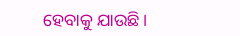ହେବାକୁ ଯାଉଛି ।